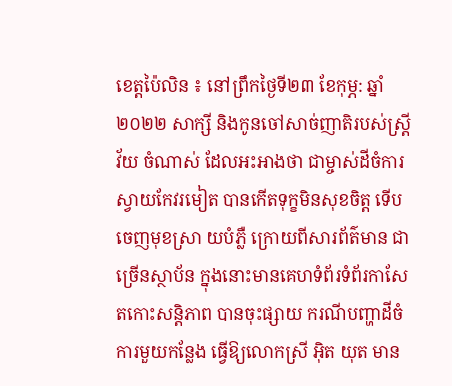ខេត្តប៉ៃលិន ៖ នៅព្រឹកថ្ងៃទី២៣ ខែកុម្ភ: ឆ្នាំ២០២២ សាក្សី និងកូនចៅសាច់ញាតិរបស់ស្រ្តីវ័យ ចំណាស់ ដែលអះអាងថា ជាម្ចាស់ដីចំការស្វាយកែវរមៀត បានកើតទុក្ខមិនសុខចិត្ត ទើបចេញមុខស្រា យបំភ្លឺ ក្រោយពីសារព័ត៌មាន ជាច្រើនស្ថាប័ន ក្នុងនោះមានគេហទំព័រទំព័រកាសែតកោះសន្តិភាព បានចុះផ្សាយ ករណីបញ្ហាដីចំការមួយកន្លែង ធ្វើឱ្យលោកស្រី អ៊ិត យុត មាន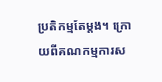ប្រតិកម្មតែម្តង។ ក្រោយពីគណកម្មការស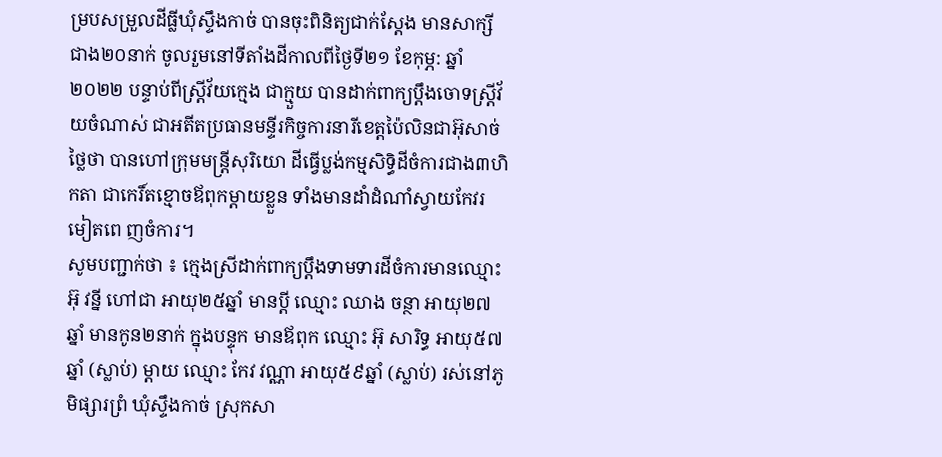ម្របសម្រួលដីធ្លីឃុំស្ទឹងកាច់ បានចុះពិនិត្យជាក់ស្តែង មានសាក្សីជាង២០នាក់ ចូលរួមនៅទីតាំងដីកាលពីថ្ងៃទី២១ ខែកុម្ភ: ឆ្នាំ២០២២ បន្ទាប់ពីស្រ្តីវ័យក្មេង ជាក្មួយ បានដាក់ពាក្យប្តឹងចោទស្រ្តីវ័យចំណាស់ ជាអតីតប្រធានមន្ទីរកិច្ចការនារីខេត្តប៉ៃលិនជាអ៊ុសាច់ថ្លៃថា បានហៅក្រុមមន្រ្តីសុរិយោ ដីធ្វើប្លង់កម្មសិទ្ធិដីចំការជាង៣ហិកតា ជាកេរិ៍តខ្មោចឪពុកម្តាយខ្លួន ទាំងមានដាំដំណាំស្វាយកែវរមៀតពេ ញចំការ។
សូមបញ្ជាក់ថា ៖ ក្មេងស្រីដាក់ពាក្យប្តឹងទាមទារដីចំការមានឈ្មោះ អ៊ុ វន្នី ហៅជា អាយុ២៥ឆ្នាំ មានប្តី ឈ្មោះ ឈាង ចន្ថា អាយុ២៧ឆ្នាំ មានកូន២នាក់ ក្នុងបន្ទុក មានឪពុក ឈ្មោះ អ៊ុ សារិទ្ធ អាយុ៥៧ឆ្នាំ (ស្លាប់) ម្តាយ ឈ្មោះ កែវ វណ្ណា អាយុ៥៩ឆ្នាំ (ស្លាប់) រស់នៅភូមិផ្សារព្រំ ឃុំស្ទឹងកាច់ ស្រុកសា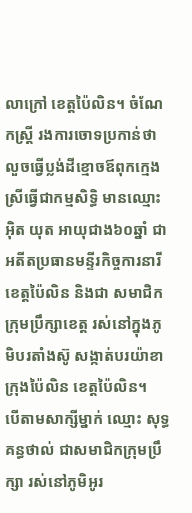លាក្រៅ ខេត្តប៉ៃលិន។ ចំណែកស្រ្តី រងការចោទប្រកាន់ថា លួចធ្វើប្លង់ដីខ្មោចឪពុកក្មេងស្រីធ្វើជាកម្មសិទ្ធិ មានឈ្មោះ អ៊ិត យុត អាយុជាង៦០ឆ្នាំ ជាអតីតប្រធានមន្ទីរកិច្ចការនារីខេត្តប៉ៃលិន និងជា សមាជិក ក្រុមប្រឹក្សាខេត្ត រស់នៅក្នុងភូមិបរតាំងស៊ូ សង្កាត់បរយ៉ាខា ក្រុងប៉ៃលិន ខេត្តប៉ៃលិន។
បើតាមសាក្សីម្នាក់ ឈ្មោះ សុទ្ធ គន្ធថាល់ ជាសមាជិកក្រុមប្រឹក្សា រស់នៅភូមិអូរ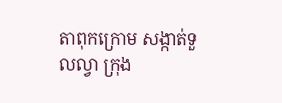តាពុកក្រោម សង្កាត់ទួលល្វា ក្រុង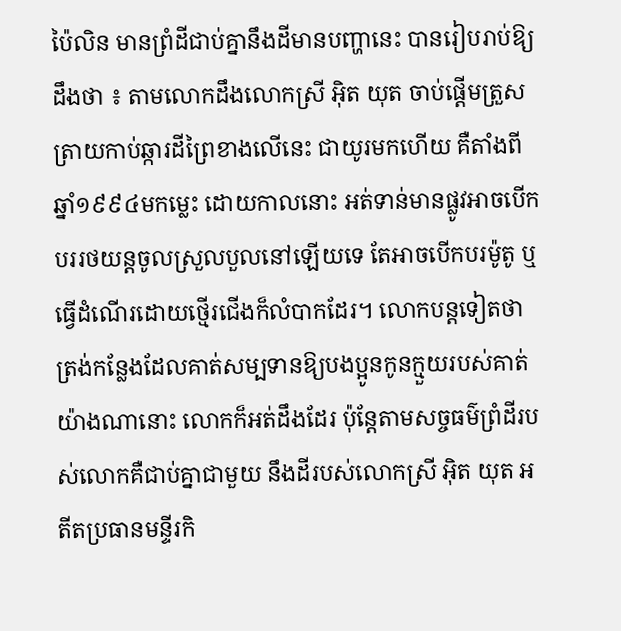ប៉ៃលិន មានព្រំដីជាប់គ្នានឹងដីមានបញ្ហានេះ បានរៀបរាប់ឱ្យដឹងថា ៖ តាមលោកដឹងលោកស្រី អ៊ិត យុត ចាប់ផ្តើមត្រួសត្រាយកាប់ឆ្ការដីព្រៃខាងលើនេះ ជាយូរមកហើយ គឺតាំងពីឆ្នាំ១៩៩៤មកម្លេះ ដោយកាលនោះ អត់ទាន់មានផ្លូវអាចបើកបររថយន្តចូលស្រួលបួលនៅឡើយទេ តែអាចបើកបរម៉ូតូ ឬធ្វើដំណើរដោយថ្មើរជើងក៏លំបាកដែរ។ លោកបន្តទៀតថា ត្រង់កន្លែងដែលគាត់សម្បទានឱ្យបងប្អូនកូនក្មួយរបស់គាត់យ៉ាងណានោះ លោកក៏អត់ដឹងដែរ ប៉ុន្តែតាមសច្ចធម៌ព្រំដីរបស់លោកគឺជាប់គ្នាជាមួយ នឹងដីរបស់លោកស្រី អ៊ិត យុត អតីតប្រធានមន្ទីរកិ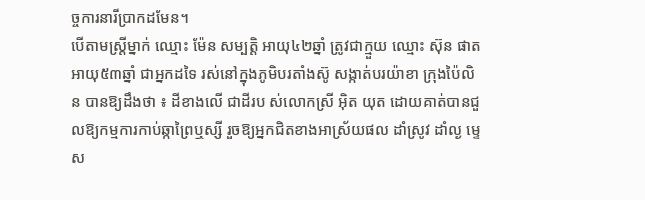ច្ចការនារីប្រាកដមែន។
បើតាមស្រ្តីម្នាក់ ឈ្មោះ ម៉ែន សម្បត្តិ អាយុ៤២ឆ្នាំ ត្រូវជាក្មួយ ឈ្មោះ ស៊ុន ផាត អាយុ៥៣ឆ្នាំ ជាអ្នកដទៃ រស់នៅក្នុងភូមិបរតាំងស៊ូ សង្កាត់បរយ៉ាខា ក្រុងប៉ៃលិន បានឱ្យដឹងថា ៖ ដីខាងលើ ជាដីរប ស់លោកស្រី អ៊ិត យុត ដោយគាត់បានជួលឱ្យកម្មការកាប់ឆ្កាព្រៃឬស្សី រួចឱ្យអ្នកជិតខាងអាស្រ័យផល ដាំស្រូវ ដាំល្ង ម្ទេស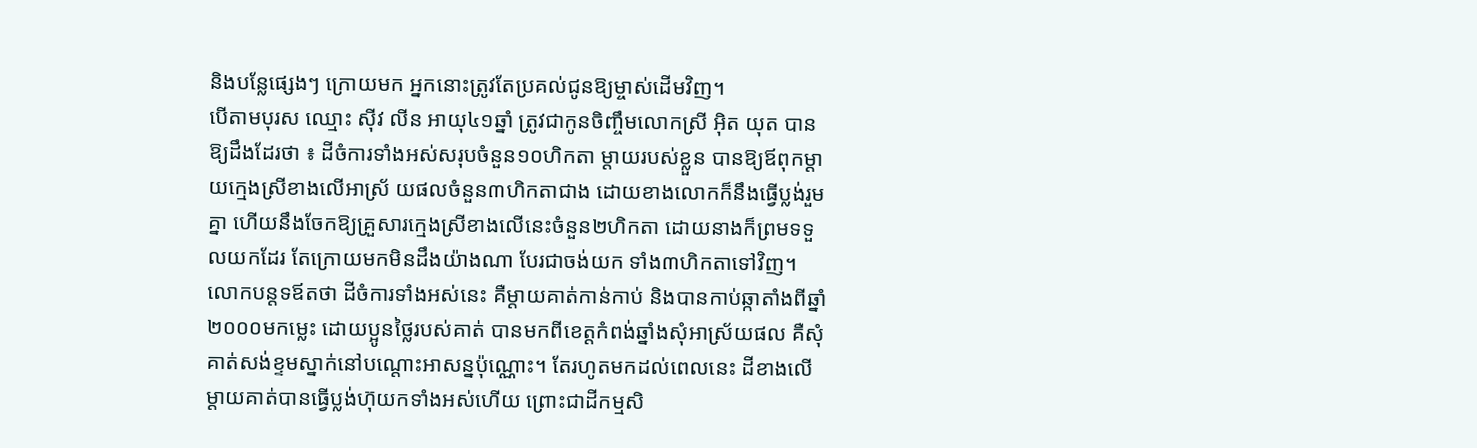និងបន្លែផ្សេងៗ ក្រោយមក អ្នកនោះត្រូវតែប្រគល់ជូនឱ្យម្ចាស់ដើមវិញ។
បើតាមបុរស ឈ្មោះ ស៊ីវ លីន អាយុ៤១ឆ្នាំ ត្រូវជាកូនចិញ្ចឹមលោកស្រី អ៊ិត យុត បានឱ្យដឹងដែរថា ៖ ដីចំការទាំងអស់សរុបចំនួន១០ហិកតា ម្តាយរបស់ខ្លួន បានឱ្យឪពុកម្តាយក្មេងស្រីខាងលើអាស្រ័ យផលចំនួន៣ហិកតាជាង ដោយខាងលោកក៏នឹងធ្វើប្លង់រួមគ្នា ហើយនឹងចែកឱ្យគ្រួសារក្មេងស្រីខាងលើនេះចំនួន២ហិកតា ដោយនាងក៏ព្រមទទួលយកដែរ តែក្រោយមកមិនដឹងយ៉ាងណា បែរជាចង់យក ទាំង៣ហិកតាទៅវិញ។ លោកបន្តទឪតថា ដីចំការទាំងអស់នេះ គឺម្តាយគាត់កាន់កាប់ និងបានកាប់ឆ្កាតាំងពីឆ្នាំ២០០០មកម្លេះ ដោយប្អូនថ្លៃរបស់គាត់ បានមកពីខេត្តកំពង់ឆ្នាំងសុំអាស្រ័យផល គឺសុំគាត់សង់ខ្ទមស្នាក់នៅបណ្តោះអាសន្នប៉ុណ្ណោះ។ តែរហូតមកដល់ពេលនេះ ដីខាងលើ ម្តាយគាត់បានធ្វើប្លង់ហ៊ុយកទាំងអស់ហើយ ព្រោះជាដីកម្មសិ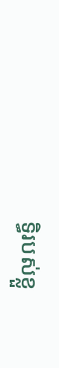ទ្ធិរបស់ខ្លួ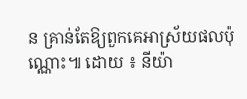ន គ្រាន់តែឱ្យពួកគេអាស្រ័យផលប៉ុណ្ណោះ៕ ដោយ ៖ នីយ៉ា